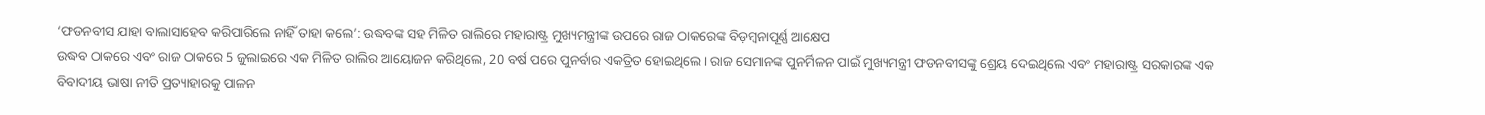‘ଫଡନବୀସ ଯାହା ବାଲାସାହେବ କରିପାରିଲେ ନାହିଁ ତାହା କଲେ’: ଉଦ୍ଧବଙ୍କ ସହ ମିଳିତ ରାଲିରେ ମହାରାଷ୍ଟ୍ର ମୁଖ୍ୟମନ୍ତ୍ରୀଙ୍କ ଉପରେ ରାଜ ଠାକରେଙ୍କ ବିଡ଼ମ୍ବନାପୂର୍ଣ୍ଣ ଆକ୍ଷେପ
ଉଦ୍ଧବ ଠାକରେ ଏବଂ ରାଜ ଠାକରେ 5 ଜୁଲାଇରେ ଏକ ମିଳିତ ରାଲିର ଆୟୋଜନ କରିଥିଲେ, 20 ବର୍ଷ ପରେ ପୁନର୍ବାର ଏକତ୍ରିତ ହୋଇଥିଲେ। ରାଜ ସେମାନଙ୍କ ପୁନର୍ମିଳନ ପାଇଁ ମୁଖ୍ୟମନ୍ତ୍ରୀ ଫଡନବୀସଙ୍କୁ ଶ୍ରେୟ ଦେଇଥିଲେ ଏବଂ ମହାରାଷ୍ଟ୍ର ସରକାରଙ୍କ ଏକ ବିବାଦୀୟ ଭାଷା ନୀତି ପ୍ରତ୍ୟାହାରକୁ ପାଳନ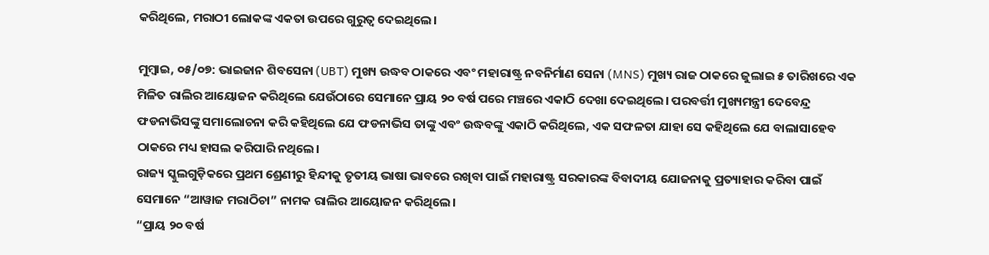କରିଥିଲେ, ମରାଠୀ ଲୋକଙ୍କ ଏକତା ଉପରେ ଗୁରୁତ୍ୱ ଦେଇଥିଲେ।

ମୁମ୍ବାଇ, ୦୫/୦୭: ଭାଇଜାନ ଶିବସେନା (UBT) ମୁଖ୍ୟ ଉଦ୍ଧବ ଠାକରେ ଏବଂ ମହାରାଷ୍ଟ୍ର ନବନିର୍ମାଣ ସେନା (MNS) ମୁଖ୍ୟ ରାଜ ଠାକରେ ଜୁଲାଇ ୫ ତାରିଖରେ ଏକ ମିଳିତ ରାଲିର ଆୟୋଜନ କରିଥିଲେ ଯେଉଁଠାରେ ସେମାନେ ପ୍ରାୟ ୨୦ ବର୍ଷ ପରେ ମଞ୍ଚରେ ଏକାଠି ଦେଖା ଦେଇଥିଲେ। ପରବର୍ତ୍ତୀ ମୁଖ୍ୟମନ୍ତ୍ରୀ ଦେବେନ୍ଦ୍ର ଫଡନାଭିସଙ୍କୁ ସମାଲୋଚନା କରି କହିଥିଲେ ଯେ ଫଡନାଭିସ ତାଙ୍କୁ ଏବଂ ଉଦ୍ଧବଙ୍କୁ ଏକାଠି କରିଥିଲେ, ଏକ ସଫଳତା ଯାହା ସେ କହିଥିଲେ ଯେ ବାଲାସାହେବ ଠାକରେ ମଧ୍ୟ ହାସଲ କରିପାରି ନଥିଲେ।
ରାଜ୍ୟ ସ୍କୁଲଗୁଡ଼ିକରେ ପ୍ରଥମ ଶ୍ରେଣୀରୁ ହିନ୍ଦୀକୁ ତୃତୀୟ ଭାଷା ଭାବରେ ରଖିବା ପାଇଁ ମହାରାଷ୍ଟ୍ର ସରକାରଙ୍କ ବିବାଦୀୟ ଯୋଜନାକୁ ପ୍ରତ୍ୟାହାର କରିବା ପାଇଁ ସେମାନେ “ଆୱାଜ ମରାଠିଚା” ନାମକ ରାଲିର ଆୟୋଜନ କରିଥିଲେ।
“ପ୍ରାୟ ୨୦ ବର୍ଷ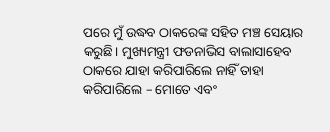ପରେ ମୁଁ ଉଦ୍ଧବ ଠାକରେଙ୍କ ସହିତ ମଞ୍ଚ ସେୟାର କରୁଛି। ମୁଖ୍ୟମନ୍ତ୍ରୀ ଫଡନାଭିସ ବାଲାସାହେବ ଠାକରେ ଯାହା କରିପାରିଲେ ନାହିଁ ତାହା କରିପାରିଲେ – ମୋତେ ଏବଂ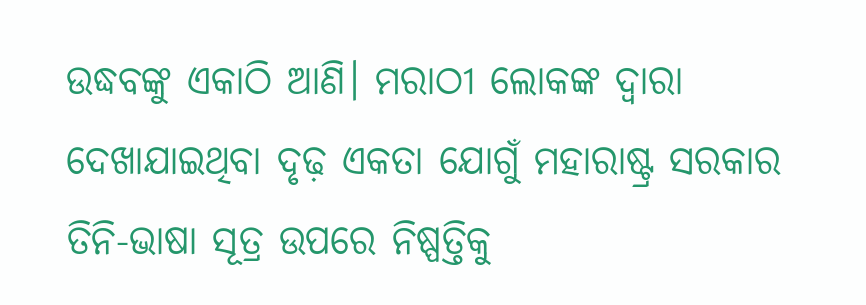ଉଦ୍ଧବଙ୍କୁ ଏକାଠି ଆଣି। ମରାଠୀ ଲୋକଙ୍କ ଦ୍ୱାରା ଦେଖାଯାଇଥିବା ଦୃଢ଼ ଏକତା ଯୋଗୁଁ ମହାରାଷ୍ଟ୍ର ସରକାର ତିନି-ଭାଷା ସୂତ୍ର ଉପରେ ନିଷ୍ପତ୍ତିକୁ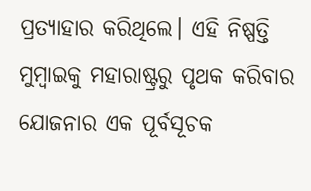ପ୍ରତ୍ୟାହାର କରିଥିଲେ। ଏହି ନିଷ୍ପତ୍ତି ମୁମ୍ବାଇକୁ ମହାରାଷ୍ଟ୍ରରୁ ପୃଥକ କରିବାର ଯୋଜନାର ଏକ ପୂର୍ବସୂଚକ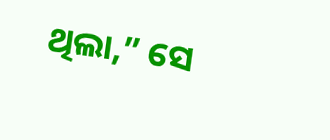ଥିଲା,” ସେ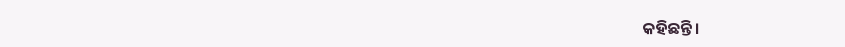କହିଛନ୍ତି।